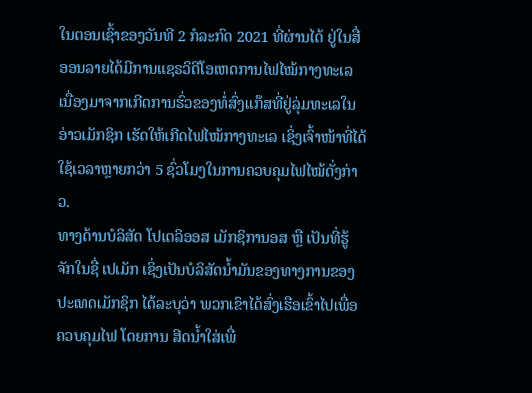ໃນຕອນເຊົ້າຂອງວັນທີ 2 ກໍລະກົດ 2021 ທີ່ຜ່ານໄດ້ ຢູ່ໃນສື່ອອນລາຍໄດ້ມີການແຊຣວິດີໂອເຫດການໄຟໄໝ້ກາງທະເລ ເນື່ອງມາຈາກເກີດການຮົ່ວຂອງທໍ່ສົ່ງແກ໊ສທີ່ຢູ່ລຸ່ມທະເລໃນອ່າວເມັກຊິກ ເຮັດໃຫ້ເກີດໄຟໄໝ້ກາງທະເລ ເຊິ່ງເຈົ້າໜ້າທີ່ໄດ້ໃຊ້ເວລາຫຼາຍກວ່າ 5 ຊົ່ວໂມງໃນການຄວບຄຸມໄຟໄໝ້ດັ່ງກ່າວ.
ທາງດ້ານບໍລິສັດ ໂປເຕລິອອສ ເມັກຊິການອສ ຫຼື ເປັນທີ່ຮູ້ຈັກໃນຊື່ ເປເມັກ ເຊິ່ງເປັນບໍລິສັດນໍ້າມັນຂອງທາງການຂອງປະເທດເມັກຊິກ ໄດ້ລະບຸວ່າ ພວກເຂົາໄດ້ສົ່ງເຮືອເຂົ້າໄປເພື່ອຄວບຄຸມໄຟ ໂດຍການ ສີດນໍ້າໃສ່ເພື່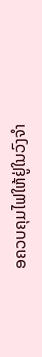ອຄວບຄຸມໄຟໃຫ້ຢູ່ໃນວົງຈໍາ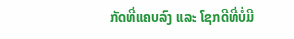ກັດທີ່ແຄບລົງ ແລະ ໂຊກດີທີ່ບໍ່ມີ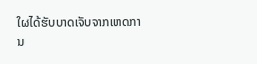ໃຜໄດ້ຮັບບາດເຈັບຈາກເຫດການ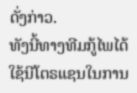ດັ່ງກ່າວ.
ທັງນີ້ທາງທີມກູ້ໄພໄດ້ໃຊ້ນີໂຕຣແຊນໃນການ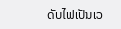ດັບໄຟເປັນເວ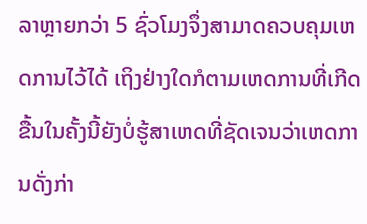ລາຫຼາຍກວ່າ 5 ຊົ່ວໂມງຈຶ່ງສາມາດຄວບຄຸມເຫດການໄວ້ໄດ້ ເຖິງຢ່າງໃດກໍຕາມເຫດການທີ່ເກີດຂື້ນໃນຄັ້ງນີ້ຍັງບໍ່ຮູ້ສາເຫດທີ່ຊັດເຈນວ່າເຫດການດັ່ງກ່າ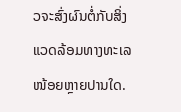ວຈະສົ່ງຜົນຕໍ່ກັບສິ່ງແວດລ້ອມທາງທະເລໜ້ອຍຫຼາຍປານໃດ.